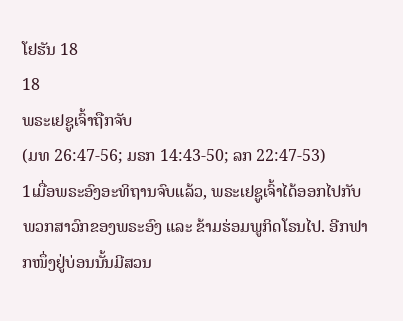ໂຢຮັນ 18
18
ພຣະເຢຊູເຈົ້າຖືກຈັບ
(ມທ 26:47-56; ມຣກ 14:43-50; ລກ 22:47-53)
1ເມື່ອພຣະອົງອະທິຖານຈົບແລ້ວ, ພຣະເຢຊູເຈົ້າໄດ້ອອກໄປກັບພວກສາວົກຂອງພຣະອົງ ແລະ ຂ້າມຮ່ອມພູກິດໂຣນໄປ. ອີກຟາກໜຶ່ງຢູ່ບ່ອນນັ້ນມີສວນ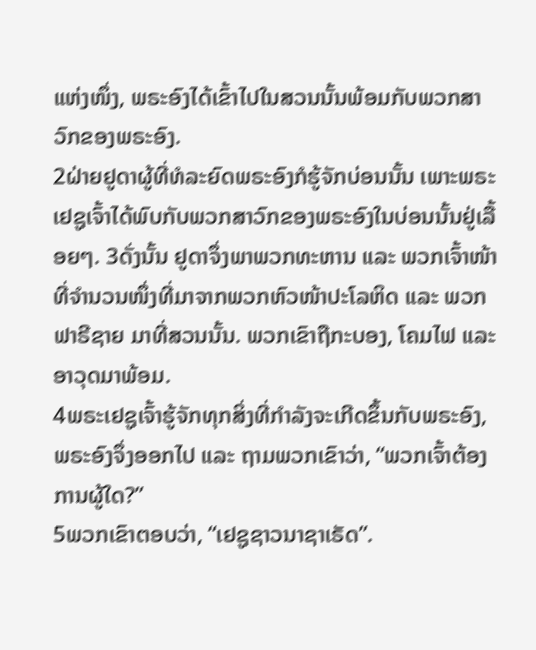ແຫ່ງໜຶ່ງ, ພຣະອົງໄດ້ເຂົ້າໄປໃນສວນນັ້ນພ້ອມກັບພວກສາວົກຂອງພຣະອົງ.
2ຝ່າຍຢູດາຜູ້ທີ່ທໍລະຍົດພຣະອົງກໍຮູ້ຈັກບ່ອນນັ້ນ ເພາະພຣະເຢຊູເຈົ້າໄດ້ພົບກັບພວກສາວົກຂອງພຣະອົງໃນບ່ອນນັ້ນຢູ່ເລື້ອຍໆ. 3ດັ່ງນັ້ນ ຢູດາຈຶ່ງພາພວກທະຫານ ແລະ ພວກເຈົ້າໜ້າທີ່ຈຳນວນໜຶ່ງທີ່ມາຈາກພວກຫົວໜ້າປະໂລຫິດ ແລະ ພວກຟາຣີຊາຍ ມາທີ່ສວນນັ້ນ. ພວກເຂົາຖືກະບອງ, ໂຄມໄຟ ແລະ ອາວຸດມາພ້ອມ.
4ພຣະເຢຊູເຈົ້າຮູ້ຈັກທຸກສິ່ງທີ່ກຳລັງຈະເກີດຂຶ້ນກັບພຣະອົງ, ພຣະອົງຈຶ່ງອອກໄປ ແລະ ຖາມພວກເຂົາວ່າ, “ພວກເຈົ້າຕ້ອງການຜູ້ໃດ?”
5ພວກເຂົາຕອບວ່າ, “ເຢຊູຊາວນາຊາເຣັດ”.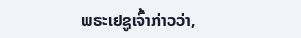ພຣະເຢຊູເຈົ້າກ່າວວ່າ,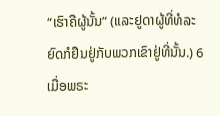“ເຮົາຄືຜູ້ນັ້ນ” (ແລະຢູດາຜູ້ທີ່ທໍລະຍົດກໍຢືນຢູ່ກັບພວກເຂົາຢູ່ທີ່ນັ້ນ.) 6ເມື່ອພຣະ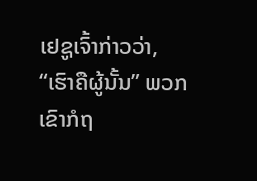ເຢຊູເຈົ້າກ່າວວ່າ, “ເຮົາຄືຜູ້ນັ້ນ” ພວກເຂົາກໍຖ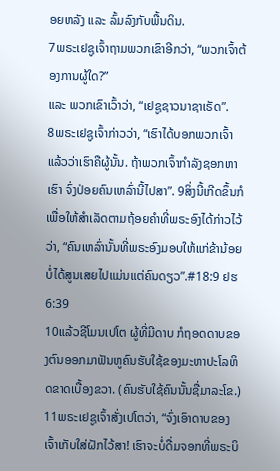ອຍຫລັງ ແລະ ລົ້ມລົງກັບພື້ນດິນ.
7ພຣະເຢຊູເຈົ້າຖາມພວກເຂົາອີກວ່າ, “ພວກເຈົ້າຕ້ອງການຜູ້ໃດ?”
ແລະ ພວກເຂົາເວົ້າວ່າ, “ເຢຊູຊາວນາຊາເຣັດ”.
8ພຣະເຢຊູເຈົ້າກ່າວວ່າ, “ເຮົາໄດ້ບອກພວກເຈົ້າແລ້ວວ່າເຮົາຄືຜູ້ນັ້ນ. ຖ້າພວກເຈົ້າກຳລັງຊອກຫາເຮົາ ຈົ່ງປ່ອຍຄົນເຫລົ່ານີ້ໄປສາ”. 9ສິ່ງນີ້ເກີດຂຶ້ນກໍເພື່ອໃຫ້ສຳເລັດຕາມຖ້ອຍຄຳທີ່ພຣະອົງໄດ້ກ່າວໄວ້ວ່າ, “ຄົນເຫລົ່ານັ້ນທີ່ພຣະອົງມອບໃຫ້ແກ່ຂ້ານ້ອຍບໍ່ໄດ້ສູນເສຍໄປແມ່ນແຕ່ຄົນດຽວ”.#18:9 ຢຮ 6:39
10ແລ້ວຊີໂມນເປໂຕ ຜູ້ທີ່ມີດາບ ກໍຖອດດາບຂອງຕົນອອກມາຟັນຫູຄົນຮັບໃຊ້ຂອງມະຫາປະໂລຫິດຂາດເບື້ອງຂວາ. (ຄົນຮັບໃຊ້ຄົນນັ້ນຊື່ມາລະໂຂ.)
11ພຣະເຢຊູເຈົ້າສັ່ງເປໂຕວ່າ, “ຈົ່ງເອົາດາບຂອງເຈົ້າເກັບໃສ່ຝັກໄວ້ສາ! ເຮົາຈະບໍ່ດື່ມຈອກທີ່ພຣະບິ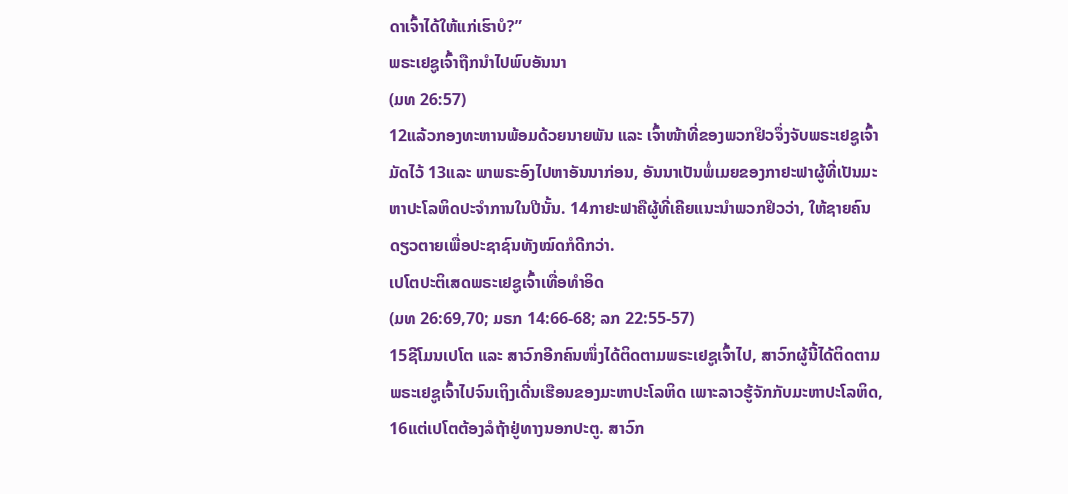ດາເຈົ້າໄດ້ໃຫ້ແກ່ເຮົາບໍ?”
ພຣະເຢຊູເຈົ້າຖືກນຳໄປພົບອັນນາ
(ມທ 26:57)
12ແລ້ວກອງທະຫານພ້ອມດ້ວຍນາຍພັນ ແລະ ເຈົ້າໜ້າທີ່ຂອງພວກຢິວຈຶ່ງຈັບພຣະເຢຊູເຈົ້າມັດໄວ້ 13ແລະ ພາພຣະອົງໄປຫາອັນນາກ່ອນ, ອັນນາເປັນພໍ່ເມຍຂອງກາຢະຟາຜູ້ທີ່ເປັນມະຫາປະໂລຫິດປະຈຳການໃນປີນັ້ນ. 14ກາຢະຟາຄືຜູ້ທີ່ເຄີຍແນະນຳພວກຢິວວ່າ, ໃຫ້ຊາຍຄົນດຽວຕາຍເພື່ອປະຊາຊົນທັງໝົດກໍດີກວ່າ.
ເປໂຕປະຕິເສດພຣະເຢຊູເຈົ້າເທື່ອທຳອິດ
(ມທ 26:69,70; ມຣກ 14:66-68; ລກ 22:55-57)
15ຊີໂມນເປໂຕ ແລະ ສາວົກອີກຄົນໜຶ່ງໄດ້ຕິດຕາມພຣະເຢຊູເຈົ້າໄປ, ສາວົກຜູ້ນີ້ໄດ້ຕິດຕາມພຣະເຢຊູເຈົ້າໄປຈົນເຖິງເດີ່ນເຮືອນຂອງມະຫາປະໂລຫິດ ເພາະລາວຮູ້ຈັກກັບມະຫາປະໂລຫິດ, 16ແຕ່ເປໂຕຕ້ອງລໍຖ້າຢູ່ທາງນອກປະຕູ. ສາວົກ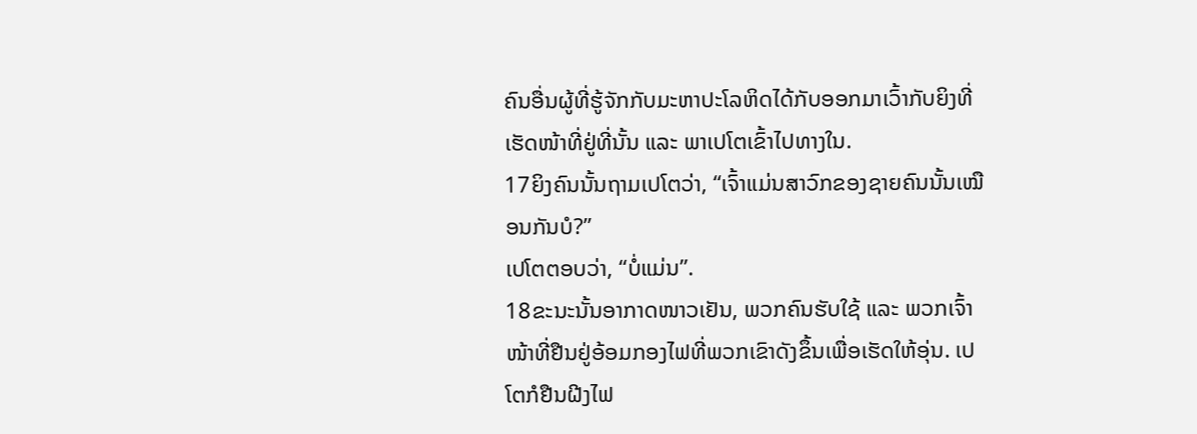ຄົນອື່ນຜູ້ທີ່ຮູ້ຈັກກັບມະຫາປະໂລຫິດໄດ້ກັບອອກມາເວົ້າກັບຍິງທີ່ເຮັດໜ້າທີ່ຢູ່ທີ່ນັ້ນ ແລະ ພາເປໂຕເຂົ້າໄປທາງໃນ.
17ຍິງຄົນນັ້ນຖາມເປໂຕວ່າ, “ເຈົ້າແມ່ນສາວົກຂອງຊາຍຄົນນັ້ນເໝືອນກັນບໍ?”
ເປໂຕຕອບວ່າ, “ບໍ່ແມ່ນ”.
18ຂະນະນັ້ນອາກາດໜາວເຢັນ, ພວກຄົນຮັບໃຊ້ ແລະ ພວກເຈົ້າໜ້າທີ່ຢືນຢູ່ອ້ອມກອງໄຟທີ່ພວກເຂົາດັງຂຶ້ນເພື່ອເຮັດໃຫ້ອຸ່ນ. ເປໂຕກໍຢືນຝີງໄຟ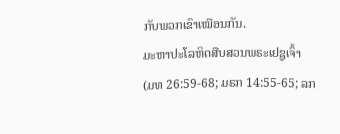ກັບພວກເຂົາເໝືອນກັນ.
ມະຫາປະໂລຫິດສືບສວນພຣະເຢຊູເຈົ້າ
(ມທ 26:59-68; ມຣກ 14:55-65; ລກ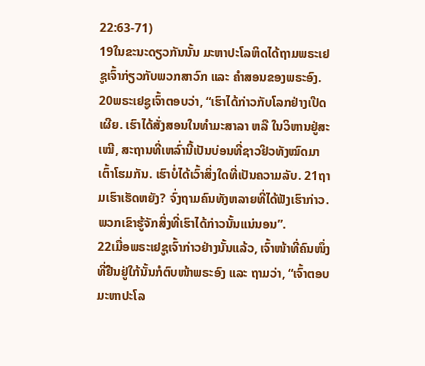22:63-71)
19ໃນຂະນະດຽວກັນນັ້ນ ມະຫາປະໂລຫິດໄດ້ຖາມພຣະເຢຊູເຈົ້າກ່ຽວກັບພວກສາວົກ ແລະ ຄຳສອນຂອງພຣະອົງ.
20ພຣະເຢຊູເຈົ້າຕອບວ່າ, “ເຮົາໄດ້ກ່າວກັບໂລກຢ່າງເປີດເຜີຍ. ເຮົາໄດ້ສັ່ງສອນໃນທຳມະສາລາ ຫລື ໃນວິຫານຢູ່ສະເໝີ, ສະຖານທີ່ເຫລົ່ານີ້ເປັນບ່ອນທີ່ຊາວຢິວທັງໝົດມາເຕົ້າໂຮມກັນ. ເຮົາບໍ່ໄດ້ເວົ້າສິ່ງໃດທີ່ເປັນຄວາມລັບ. 21ຖາມເຮົາເຮັດຫຍັງ? ຈົ່ງຖາມຄົນທັງຫລາຍທີ່ໄດ້ຟັງເຮົາກ່າວ. ພວກເຂົາຮູ້ຈັກສິ່ງທີ່ເຮົາໄດ້ກ່າວນັ້ນແນ່ນອນ”.
22ເມື່ອພຣະເຢຊູເຈົ້າກ່າວຢ່າງນັ້ນແລ້ວ, ເຈົ້າໜ້າທີ່ຄົນໜຶ່ງທີ່ຢືນຢູ່ໃກ້ນັ້ນກໍຕົບໜ້າພຣະອົງ ແລະ ຖາມວ່າ, “ເຈົ້າຕອບມະຫາປະໂລ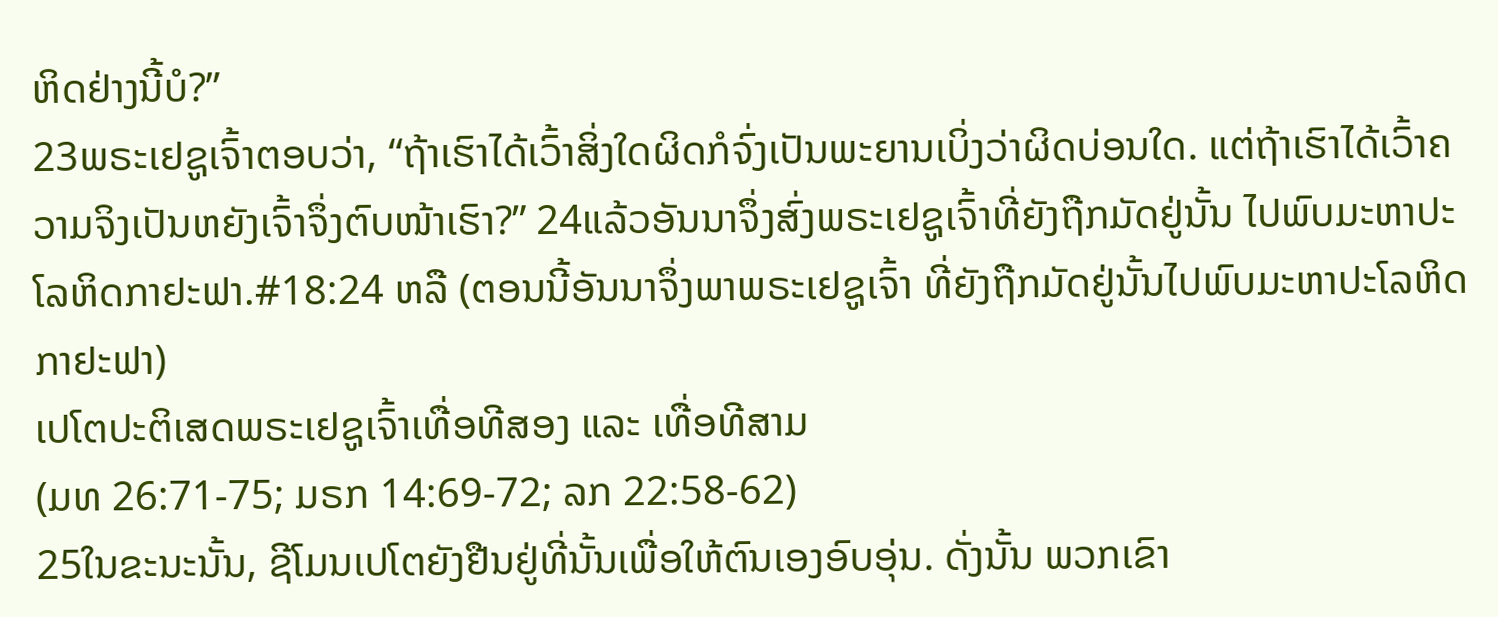ຫິດຢ່າງນີ້ບໍ?”
23ພຣະເຢຊູເຈົ້າຕອບວ່າ, “ຖ້າເຮົາໄດ້ເວົ້າສິ່ງໃດຜິດກໍຈົ່ງເປັນພະຍານເບິ່ງວ່າຜິດບ່ອນໃດ. ແຕ່ຖ້າເຮົາໄດ້ເວົ້າຄວາມຈິງເປັນຫຍັງເຈົ້າຈຶ່ງຕົບໜ້າເຮົາ?” 24ແລ້ວອັນນາຈຶ່ງສົ່ງພຣະເຢຊູເຈົ້າທີ່ຍັງຖືກມັດຢູ່ນັ້ນ ໄປພົບມະຫາປະໂລຫິດກາຢະຟາ.#18:24 ຫລື (ຕອນນີ້ອັນນາຈຶ່ງພາພຣະເຢຊູເຈົ້າ ທີ່ຍັງຖືກມັດຢູ່ນັ້ນໄປພົບມະຫາປະໂລຫິດກາຢະຟາ)
ເປໂຕປະຕິເສດພຣະເຢຊູເຈົ້າເທື່ອທີສອງ ແລະ ເທື່ອທີສາມ
(ມທ 26:71-75; ມຣກ 14:69-72; ລກ 22:58-62)
25ໃນຂະນະນັ້ນ, ຊີໂມນເປໂຕຍັງຢືນຢູ່ທີ່ນັ້ນເພື່ອໃຫ້ຕົນເອງອົບອຸ່ນ. ດັ່ງນັ້ນ ພວກເຂົາ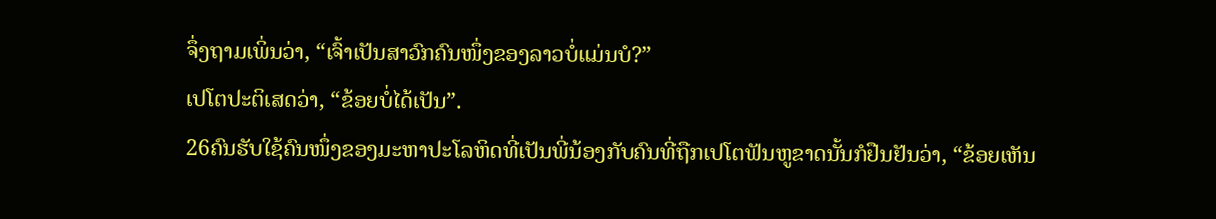ຈຶ່ງຖາມເພິ່ນວ່າ, “ເຈົ້າເປັນສາວົກຄົນໜຶ່ງຂອງລາວບໍ່ແມ່ນບໍ?”
ເປໂຕປະຕິເສດວ່າ, “ຂ້ອຍບໍ່ໄດ້ເປັນ”.
26ຄົນຮັບໃຊ້ຄົນໜຶ່ງຂອງມະຫາປະໂລຫິດທີ່ເປັນພີ່ນ້ອງກັບຄົນທີ່ຖືກເປໂຕຟັນຫູຂາດນັ້ນກໍຢືນຢັນວ່າ, “ຂ້ອຍເຫັນ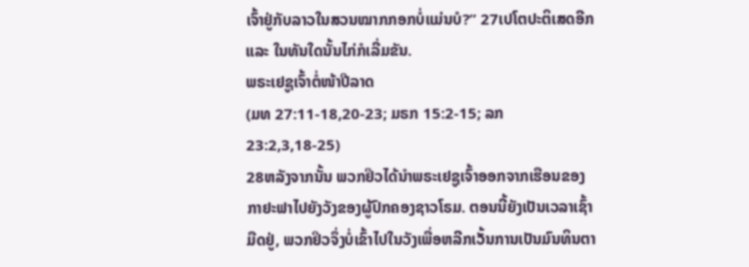ເຈົ້າຢູ່ກັບລາວໃນສວນໝາກກອກບໍ່ແມ່ນບໍ?” 27ເປໂຕປະຕິເສດອີກ ແລະ ໃນທັນໃດນັ້ນໄກ່ກໍເລີ່ມຂັນ.
ພຣະເຢຊູເຈົ້າຕໍ່ໜ້າປີລາດ
(ມທ 27:11-18,20-23; ມຣກ 15:2-15; ລກ 23:2,3,18-25)
28ຫລັງຈາກນັ້ນ ພວກຢິວໄດ້ນໍາພຣະເຢຊູເຈົ້າອອກຈາກເຮືອນຂອງກາຢະຟາໄປຍັງວັງຂອງຜູ້ປົກຄອງຊາວໂຣມ. ຕອນນີ້ຍັງເປັນເວລາເຊົ້າມືດຢູ່, ພວກຢິວຈຶ່ງບໍ່ເຂົ້າໄປໃນວັງເພື່ອຫລີກເວັ້ນການເປັນມົນທິນຕາ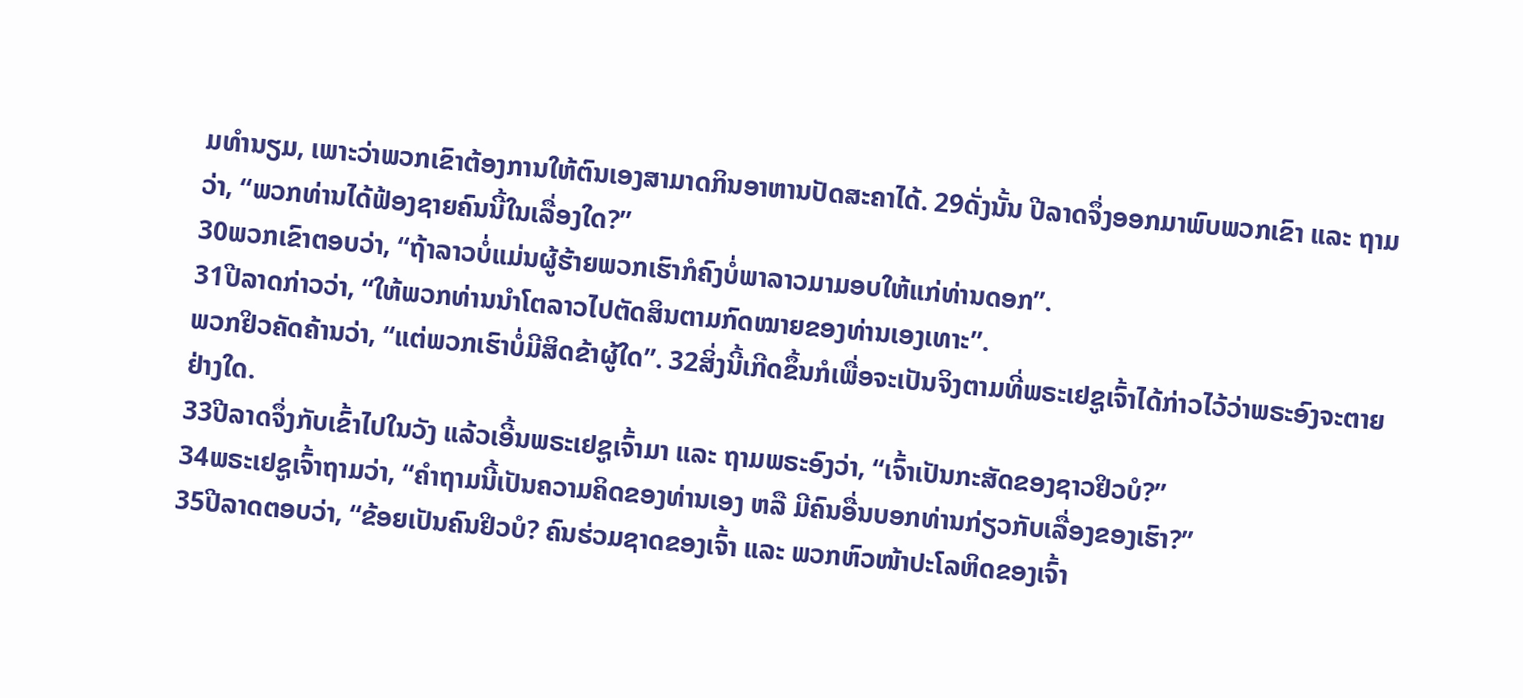ມທຳນຽມ, ເພາະວ່າພວກເຂົາຕ້ອງການໃຫ້ຕົນເອງສາມາດກິນອາຫານປັດສະຄາໄດ້. 29ດັ່ງນັ້ນ ປີລາດຈຶ່ງອອກມາພົບພວກເຂົາ ແລະ ຖາມວ່າ, “ພວກທ່ານໄດ້ຟ້ອງຊາຍຄົນນີ້ໃນເລື່ອງໃດ?”
30ພວກເຂົາຕອບວ່າ, “ຖ້າລາວບໍ່ແມ່ນຜູ້ຮ້າຍພວກເຮົາກໍຄົງບໍ່ພາລາວມາມອບໃຫ້ແກ່ທ່ານດອກ”.
31ປີລາດກ່າວວ່າ, “ໃຫ້ພວກທ່ານນຳໂຕລາວໄປຕັດສິນຕາມກົດໝາຍຂອງທ່ານເອງເທາະ”.
ພວກຢິວຄັດຄ້ານວ່າ, “ແຕ່ພວກເຮົາບໍ່ມີສິດຂ້າຜູ້ໃດ”. 32ສິ່ງນີ້ເກີດຂຶ້ນກໍເພື່ອຈະເປັນຈິງຕາມທີ່ພຣະເຢຊູເຈົ້າໄດ້ກ່າວໄວ້ວ່າພຣະອົງຈະຕາຍຢ່າງໃດ.
33ປີລາດຈຶ່ງກັບເຂົ້າໄປໃນວັງ ແລ້ວເອີ້ນພຣະເຢຊູເຈົ້າມາ ແລະ ຖາມພຣະອົງວ່າ, “ເຈົ້າເປັນກະສັດຂອງຊາວຢິວບໍ?”
34ພຣະເຢຊູເຈົ້າຖາມວ່າ, “ຄຳຖາມນີ້ເປັນຄວາມຄິດຂອງທ່ານເອງ ຫລື ມີຄົນອື່ນບອກທ່ານກ່ຽວກັບເລື່ອງຂອງເຮົາ?”
35ປີລາດຕອບວ່າ, “ຂ້ອຍເປັນຄົນຢິວບໍ? ຄົນຮ່ວມຊາດຂອງເຈົ້າ ແລະ ພວກຫົວໜ້າປະໂລຫິດຂອງເຈົ້າ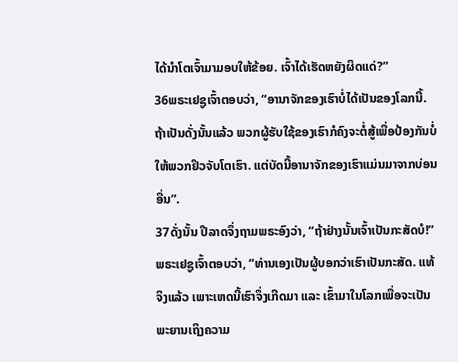ໄດ້ນຳໂຕເຈົ້າມາມອບໃຫ້ຂ້ອຍ. ເຈົ້າໄດ້ເຮັດຫຍັງຜິດແດ່?”
36ພຣະເຢຊູເຈົ້າຕອບວ່າ, “ອານາຈັກຂອງເຮົາບໍ່ໄດ້ເປັນຂອງໂລກນີ້. ຖ້າເປັນດັ່ງນັ້ນແລ້ວ ພວກຜູ້ຮັບໃຊ້ຂອງເຮົາກໍຄົງຈະຕໍ່ສູ້ເພື່ອປ້ອງກັນບໍ່ໃຫ້ພວກຢິວຈັບໂຕເຮົາ. ແຕ່ບັດນີ້ອານາຈັກຂອງເຮົາແມ່ນມາຈາກບ່ອນອື່ນ”.
37ດັ່ງນັ້ນ ປີລາດຈຶ່ງຖາມພຣະອົງວ່າ, “ຖ້າຢ່າງນັ້ນເຈົ້າເປັນກະສັດບໍ!”
ພຣະເຢຊູເຈົ້າຕອບວ່າ, “ທ່ານເອງເປັນຜູ້ບອກວ່າເຮົາເປັນກະສັດ. ແທ້ຈິງແລ້ວ ເພາະເຫດນີ້ເຮົາຈຶ່ງເກີດມາ ແລະ ເຂົ້າມາໃນໂລກເພື່ອຈະເປັນພະຍານເຖິງຄວາມ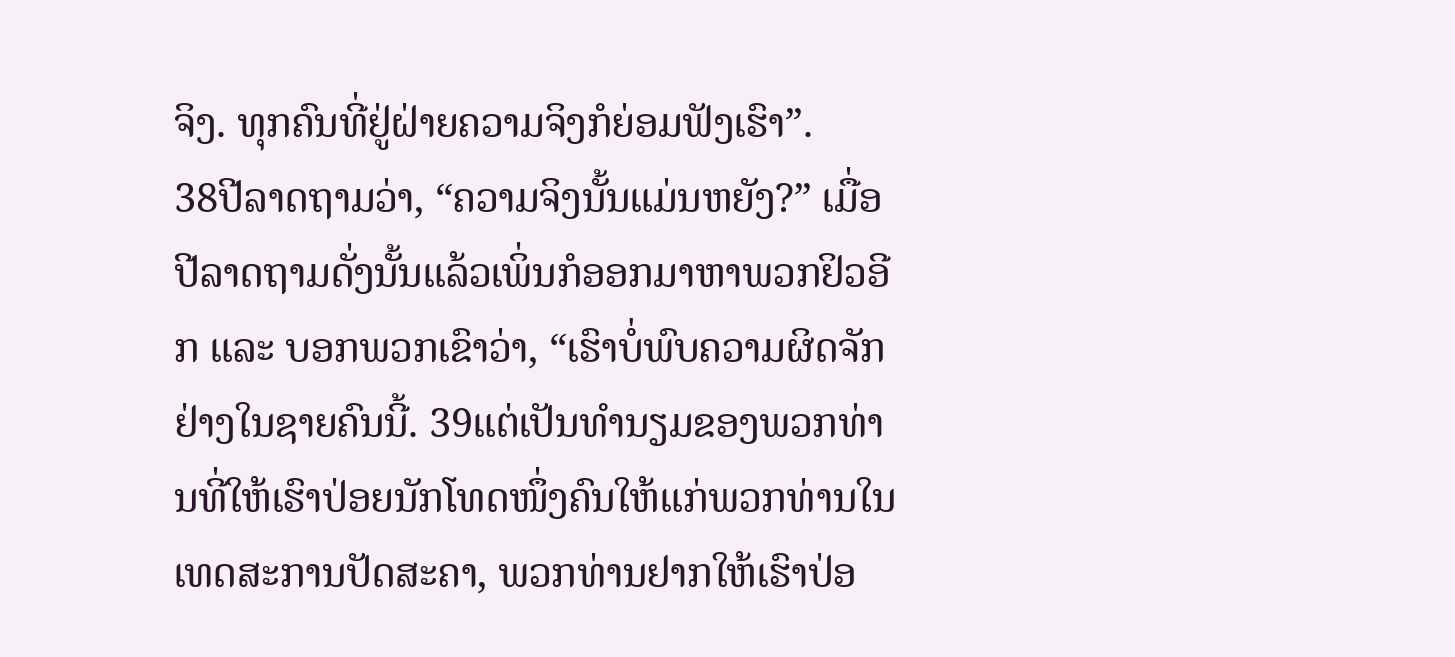ຈິງ. ທຸກຄົນທີ່ຢູ່ຝ່າຍຄວາມຈິງກໍຍ່ອມຟັງເຮົາ”.
38ປີລາດຖາມວ່າ, “ຄວາມຈິງນັ້ນແມ່ນຫຍັງ?” ເມື່ອປີລາດຖາມດັ່ງນັ້ນແລ້ວເພິ່ນກໍອອກມາຫາພວກຢິວອີກ ແລະ ບອກພວກເຂົາວ່າ, “ເຮົາບໍ່ພົບຄວາມຜິດຈັກຢ່າງໃນຊາຍຄົນນີ້. 39ແຕ່ເປັນທຳນຽມຂອງພວກທ່ານທີ່ໃຫ້ເຮົາປ່ອຍນັກໂທດໜຶ່ງຄົນໃຫ້ແກ່ພວກທ່ານໃນເທດສະການປັດສະຄາ, ພວກທ່ານຢາກໃຫ້ເຮົາປ່ອ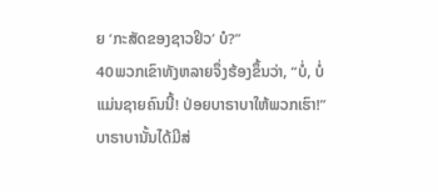ຍ ‘ກະສັດຂອງຊາວຢິວ’ ບໍ?”
40ພວກເຂົາທັງຫລາຍຈຶ່ງຮ້ອງຂຶ້ນວ່າ, “ບໍ່, ບໍ່ແມ່ນຊາຍຄົນນີ້! ປ່ອຍບາຣາບາໃຫ້ພວກເຮົາ!” ບາຣາບານັ້ນໄດ້ມີສ່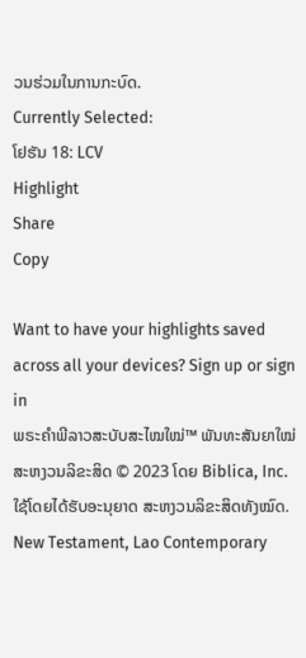ວນຮ່ວມໃນການກະບົດ.
Currently Selected:
ໂຢຮັນ 18: LCV
Highlight
Share
Copy

Want to have your highlights saved across all your devices? Sign up or sign in
ພຣະຄຳພີລາວສະບັບສະໄໝໃໝ່™ ພັນທະສັນຍາໃໝ່
ສະຫງວນລິຂະສິດ © 2023 ໂດຍ Biblica, Inc.
ໃຊ້ໂດຍໄດ້ຮັບອະນຸຍາດ ສະຫງວນລິຂະສິດທັງໝົດ.
New Testament, Lao Contemporary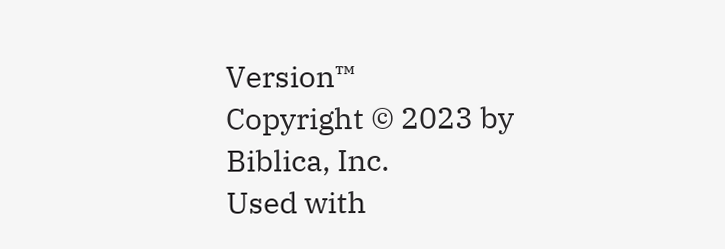Version™
Copyright © 2023 by Biblica, Inc.
Used with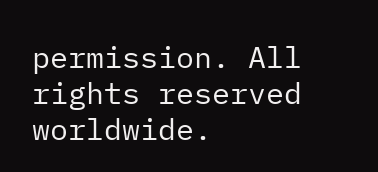permission. All rights reserved worldwide.